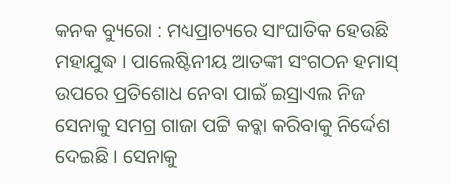କନକ ବ୍ୟୁରୋ : ମଧ୍ୟପ୍ରାଚ୍ୟରେ ସାଂଘାତିକ ହେଉଛି ମହାଯୁଦ୍ଧ । ପାଲେଷ୍ଟିନୀୟ ଆତଙ୍କୀ ସଂଗଠନ ହମାସ୍ ଉପରେ ପ୍ରତିଶୋଧ ନେବା ପାଇଁ ଇସ୍ରାଏଲ ନିଜ ସେନାକୁ ସମଗ୍ର ଗାଜା ପଟ୍ଟି କବ୍କା କରିବାକୁ ନିର୍ଦ୍ଦେଶ ଦେଇଛି । ସେନାକୁ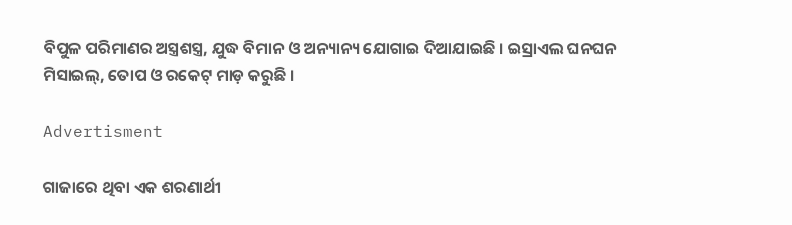ବିପୁଳ ପରିମାଣର ଅସ୍ତ୍ରଶସ୍ତ୍ର, ଯୁଦ୍ଧ ବିମାନ ଓ ଅନ୍ୟାନ୍ୟ ଯୋଗାଇ ଦିଆଯାଇଛି । ଇସ୍ରାଏଲ ଘନଘନ ମିସାଇଲ୍, ତୋପ ଓ ରକେଟ୍ ମାଡ଼ କରୁଛି ।

Advertisment

ଗାଜାରେ ଥିବା ଏକ ଶରଣାର୍ଥୀ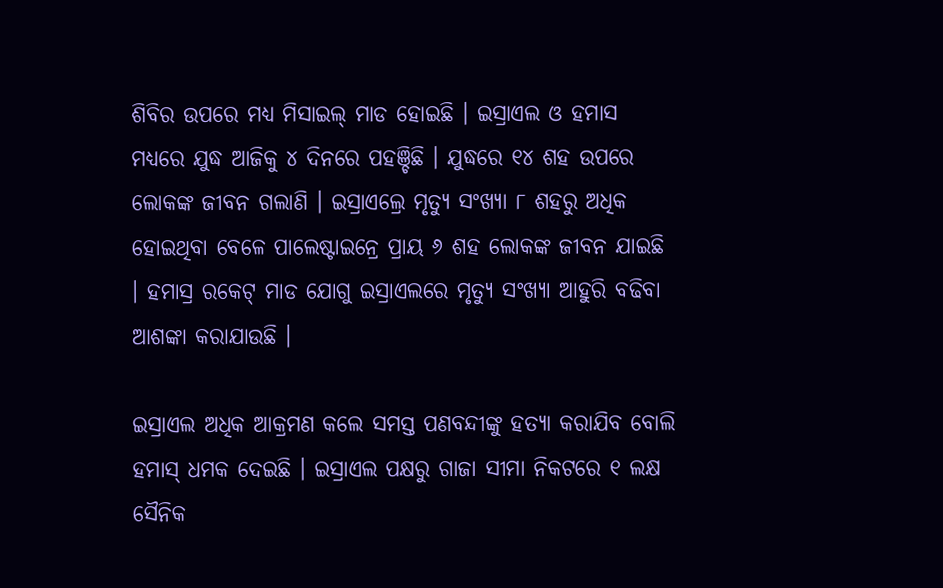ଶିବିର ଉପରେ ମଧ୍ୟ ମିସାଇଲ୍ ମାଡ ହୋଇଛି । ଇସ୍ରାଏଲ ଓ ହମାସ ମଧ୍ୟରେ ଯୁଦ୍ଧ ଆଜିକୁ ୪ ଦିନରେ ପହଞ୍ଚିଛି । ଯୁଦ୍ଧରେ ୧୪ ଶହ ଉପରେ ଲୋକଙ୍କ ଜୀବନ ଗଲାଣି । ଇସ୍ରାଏଲ୍ରେ ମୃତ୍ୟୁ ସଂଖ୍ୟା ୮ ଶହରୁ ଅଧିକ ହୋଇଥିବା ବେଳେ ପାଲେଷ୍ଟାଇନ୍ରେ ପ୍ରାୟ ୬ ଶହ ଲୋକଙ୍କ ଜୀବନ ଯାଇଛି । ହମାସ୍ର ରକେଟ୍ ମାଡ ଯୋଗୁ ଇସ୍ରାଏଲରେ ମୃତ୍ୟୁ ସଂଖ୍ୟା ଆହୁରି ବଢିବା ଆଶଙ୍କା କରାଯାଉଛି ।

ଇସ୍ରାଏଲ ଅଧିକ ଆକ୍ରମଣ କଲେ ସମସ୍ତ ପଣବନ୍ଦୀଙ୍କୁ ହତ୍ୟା କରାଯିବ ବୋଲି ହମାସ୍ ଧମକ ଦେଇଛି । ଇସ୍ରାଏଲ ପକ୍ଷରୁ ଗାଜା ସୀମା ନିକଟରେ ୧ ଲକ୍ଷ ସୈନିକ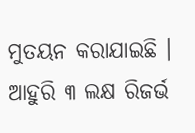ମୁତୟନ କରାଯାଇଛି । ଆହୁରି ୩ ଲକ୍ଷ ରିଜର୍ଭ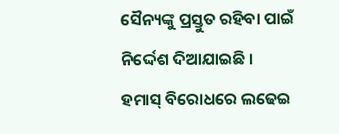ସୈନ୍ୟଙ୍କୁ ପ୍ରସ୍ତୁତ ରହିବା ପାଇଁ ନିର୍ଦ୍ଦେଶ ଦିଆଯାଇଛି । ହମାସ୍ ବିରୋଧରେ ଲଢେଇ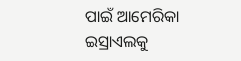ପାଇଁ ଆମେରିକା ଇସ୍ରାଏଲକୁ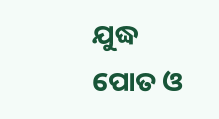ଯୁଦ୍ଧ ପୋତ ଓ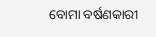ବୋମା ବର୍ଷଣକାରୀ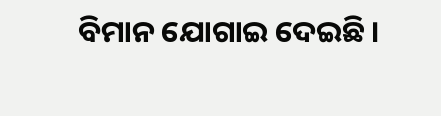ବିମାନ ଯୋଗାଇ ଦେଇଛି ।